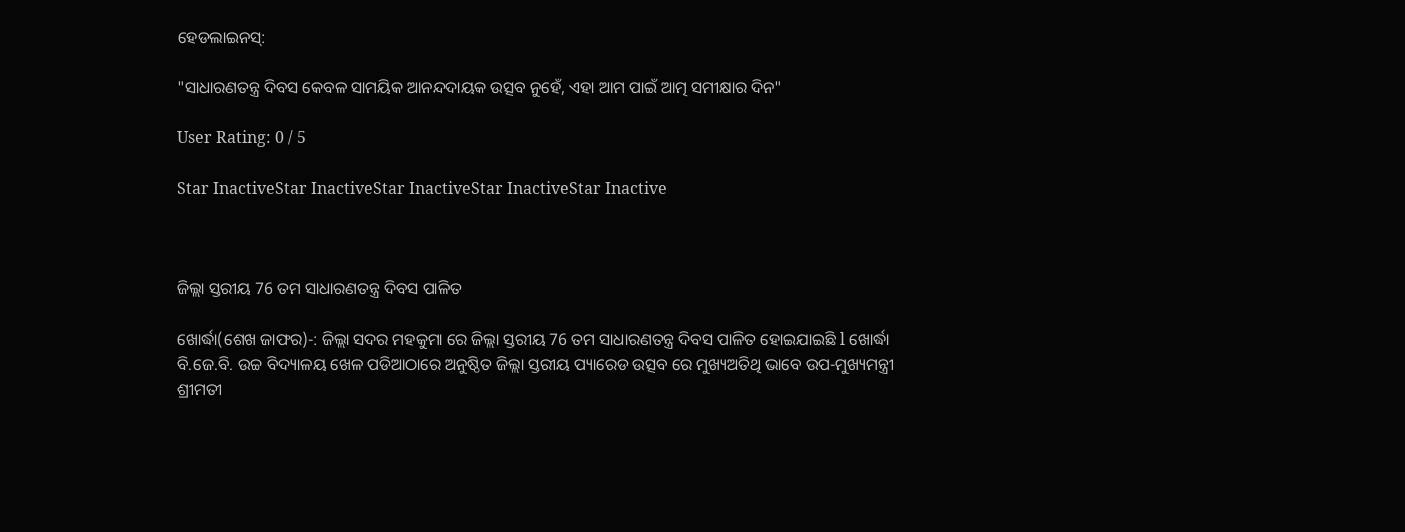ହେଡଲାଇନସ୍:

"ସାଧାରଣତନ୍ତ୍ର ଦିବସ କେବଳ ସାମୟିକ ଆନନ୍ଦଦାୟକ ଉତ୍ସବ ନୁହେଁ, ଏହା ଆମ ପାଇଁ ଆତ୍ମ ସମୀକ୍ଷାର ଦିନ"

User Rating: 0 / 5

Star InactiveStar InactiveStar InactiveStar InactiveStar Inactive



ଜିଲ୍ଲା ସ୍ତରୀୟ 76 ତମ ସାଧାରଣତନ୍ତ୍ର ଦିବସ ପାଳିତ

ଖୋର୍ଦ୍ଧା(ଶେଖ ଜାଫର)-: ଜିଲ୍ଲା ସଦର ମହକୁମା ରେ ଜିଲ୍ଲା ସ୍ତରୀୟ 76 ତମ ସାଧାରଣତନ୍ତ୍ର ଦିବସ ପାଳିତ ହୋଇଯାଇଛି l ଖୋର୍ଦ୍ଧା ବି.ଜେ.ବି. ଉଚ୍ଚ ବିଦ୍ୟାଳୟ ଖେଳ ପଡିଆଠାରେ ଅନୁଷ୍ଠିତ ଜିଲ୍ଲା ସ୍ତରୀୟ ପ୍ୟାରେଡ ଉତ୍ସବ ରେ ମୁଖ୍ୟଅତିଥି ଭାବେ ଉପ-ମୁଖ୍ୟମନ୍ତ୍ରୀ ଶ୍ରୀମତୀ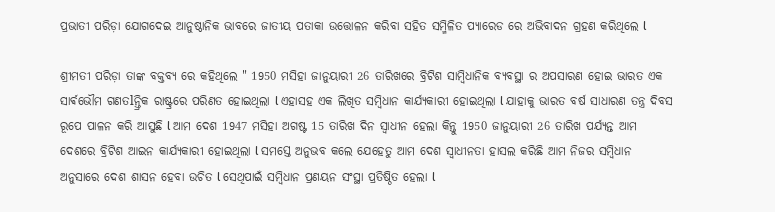ପ୍ରଭାତୀ ପରିଡ଼ା ଯୋଗଦେଇ ଆନୁଷ୍ଠାନିକ ଭାବରେ ଜାତୀୟ ପତାକା ଉତ୍ତୋଳନ କରିବା ସହିତ ସମ୍ମିଳିତ ପ୍ୟାରେଡ ରେ ଅଭିବାଦନ ଗ୍ରହଣ କରିଥିଲେ l

ଶ୍ରୀମତୀ ପରିଡ଼ା ତାଙ୍କ ବକ୍ତବ୍ୟ ରେ କହିଥିଲେ " 1950 ମସିହା ଜାନୁୟାରୀ 26 ତାରିଖରେ ବ୍ରିଟିଶ ସାମ୍ବିଧାନିକ ବ୍ୟବସ୍ଥା ର ଅପସାରଣ ହୋଇ ଭାରତ ଏକ ସାର୍ଵଭୌମ ଗଣତlନ୍ତ୍ରିକ ରାଷ୍ଟ୍ରରେ ପରିଣତ ହୋଇଥିଲା l ଏହାସହ ଏକ ଲିଖିତ ସମ୍ବିଧାନ କାର୍ଯ୍ୟକାରୀ ହୋଇଥିଲା l ଯାହାକୁ ଭାରତ ବର୍ଷ ସାଧାରଣ ତନ୍ତ୍ର ଦିବସ ରୂପେ ପାଳନ କରି ଆସୁଛି l ଆମ ଦେଶ 1947 ମସିହା ଅଗଷ୍ଟ 15 ତାରିଖ ଦିନ ସ୍ୱାଧୀନ ହେଲା କିନ୍ତୁ 1950 ଜାନୁୟାରୀ 26 ତାରିଖ ପର୍ଯ୍ୟନ୍ତ ଆମ ଦେଶରେ ବ୍ରିଟିଶ ଆଇନ କାର୍ଯ୍ୟକାରୀ ହୋଇଥିଲା l ସମସ୍ତେ ଅନୁଭବ କଲେ ଯେହେତୁ ଆମ ଦେଶ ସ୍ୱାଧୀନତା ହାସଲ କରିଛି ଆମ ନିଜର ସମ୍ବିଧାନ ଅନୁସାରେ ଦେଶ ଶାସନ ହେବା ଉଚିତ l ସେଥିପାଇଁ ସମ୍ବିଧାନ ପ୍ରଣୟନ ସଂସ୍ଥା ପ୍ରତିଷ୍ଠିତ ହେଲା l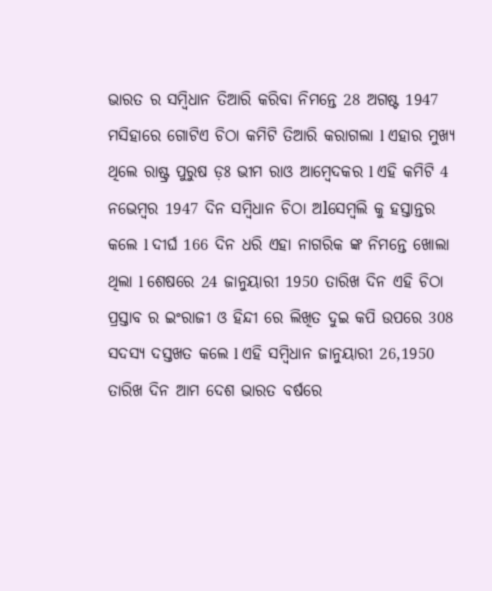ଭାରତ ର ସମ୍ବିଧାନ ତିଆରି କରିବା ନିମନ୍ତେ 28 ଅଗଷ୍ଟ 1947 ମସିହାରେ ଗୋଟିଏ ଚିଠା କମିଟି ତିଆରି କରାଗଲା l ଏହାର ମୁଖ୍ୟ ଥିଲେ ରାଷ୍ଟ୍ର ପୁରୁଷ ଡ଼ଃ ଭୀମ ରାଓ ଆମ୍ବେଦକର l ଏହି କମିଟି 4 ନଭେମ୍ବର 1947 ଦିନ ସମ୍ବିଧାନ ଚିଠା ଅlସେମ୍ବଲି କୁ ହସ୍ତାନ୍ତର କଲେ l ଦୀର୍ଘ 166 ଦିନ ଧରି ଏହା ନାଗରିକ ଙ୍କ ନିମନ୍ତେ ଖୋଲା ଥିଲା l ଶେଷରେ 24 ଜାନୁୟାରୀ 1950 ତାରିଖ ଦିନ ଏହି ଚିଠା ପ୍ରସ୍ତାବ ର ଇଂରାଜୀ ଓ ହିନ୍ଦୀ ରେ ଲିଖିତ ଦୁଇ କପି ଉପରେ 308 ସଦସ୍ୟ ଦସ୍ତଖତ କଲେ l ଏହି ସମ୍ବିଧାନ ଜାନୁୟାରୀ 26,1950 ତାରିଖ ଦିନ ଆମ ଦେଶ ଭାରତ ବର୍ଷରେ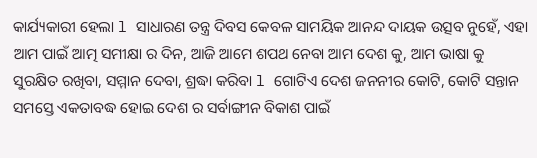କାର୍ଯ୍ୟକାରୀ ହେଲା l ସାଧାରଣ ତନ୍ତ୍ର ଦିବସ କେବଳ ସାମୟିକ ଆନନ୍ଦ ଦାୟକ ଉତ୍ସବ ନୁହେଁ, ଏହା ଆମ ପାଇଁ ଆତ୍ମ ସମୀକ୍ଷା ର ଦିନ, ଆଜି ଆମେ ଶପଥ ନେବା ଆମ ଦେଶ କୁ, ଆମ ଭାଷା କୁ ସୁରକ୍ଷିତ ରଖିବା, ସମ୍ମାନ ଦେବା, ଶ୍ରଦ୍ଧା କରିବା l ଗୋଟିଏ ଦେଶ ଜନନୀର କୋଟି, କୋଟି ସନ୍ତାନ ସମସ୍ତେ ଏକତାବଦ୍ଧ ହୋଇ ଦେଶ ର ସର୍ବାଙ୍ଗୀନ ବିକାଶ ପାଇଁ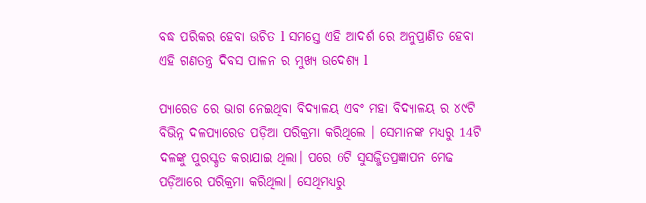ବଦ୍ଧ ପରିକର ହେବା ଉଚିତ l ସମସ୍ତେ ଏହି ଆଦର୍ଶ ରେ ଅନୁପ୍ରାଣିତ ହେବା ଏହି ଗଣତନ୍ତ୍ର ଦିବସ ପାଳନ ର ମୁଖ୍ୟ ଉଦେଶ୍ୟ l

ପ୍ୟାରେଡ ରେ ଭାଗ ନେଇଥିବା ବିଦ୍ୟାଳୟ ଏବଂ ମହା ବିଦ୍ୟାଳୟ ର ୪୯ଟି ବିଭିନ୍ନ ଦଳପ୍ୟାରେଡ ପଡ଼ିଆ ପରିକ୍ରମା କରିଥିଲେ । ସେମାନଙ୍କ ମଧ୍ୟରୁ 14ଟି ଦଳଙ୍କୁ ପୁରସ୍କୃତ କରାଯାଇ ଥିଲା। ପରେ 6ଟି ସୁସଜ୍ଜିତପ୍ରଜ୍ଞାପନ ମେଢ ପଡ଼ିଆରେ ପରିକ୍ରମା କରିଥିଲା। ସେଥିମଧ୍ୟରୁ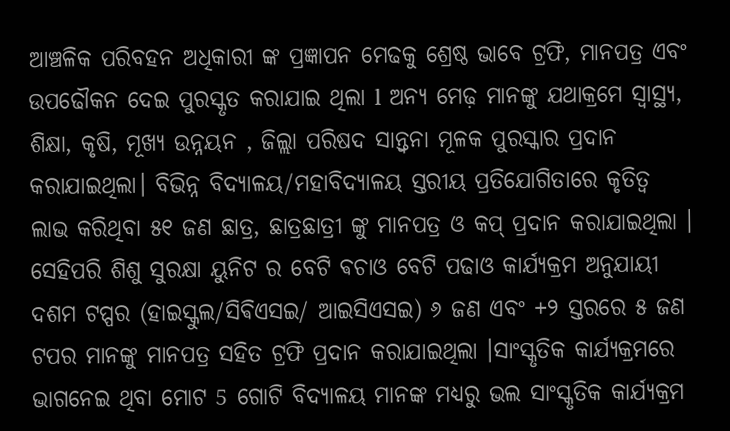ଆଞ୍ଚଳିକ ପରିବହନ ଅଧିକାରୀ ଙ୍କ ପ୍ରଜ୍ଞାପନ ମେଢକୁ ଶ୍ରେଷ୍ଠ ଭାବେ ଟ୍ରଫି, ମାନପତ୍ର ଏବଂ ଉପଢୌକନ ଦେଇ ପୁରସ୍କୃତ କରାଯାଇ ଥିଲା l ଅନ୍ୟ ମେଢ଼ ମାନଙ୍କୁ ଯଥାକ୍ରମେ ସ୍ୱାସ୍ଥ୍ୟ, ଶିକ୍ଷା, କୃଷି, ମୂଖ୍ୟ ଉନ୍ନୟନ , ଜିଲ୍ଲା ପରିଷଦ ସାନ୍ତ୍ୱନା ମୂଳକ ପୁରସ୍କାର ପ୍ରଦାନ କରାଯାଇଥିଲା। ବିଭିନ୍ନ ବିଦ୍ୟାଳୟ/ମହାବିଦ୍ୟାଳୟ ସ୍ତରୀୟ ପ୍ରତିଯୋଗିତାରେ କୃତିତ୍ବ ଲାଭ କରିଥିବା ୫୧ ଜଣ ଛାତ୍ର, ଛାତ୍ରଛାତ୍ରୀ ଙ୍କୁ ମାନପତ୍ର ଓ କପ୍ ପ୍ରଦାନ କରାଯାଇଥିଲା ।
ସେହିପରି ଶିଶୁ ସୁରକ୍ଷା ୟୁନିଟ ର ବେଟି ଵଚାଓ ବେଟି ପଢାଓ କାର୍ଯ୍ୟକ୍ରମ ଅନୁଯାୟୀ ଦଶମ ଟପ୍ପର (ହାଇସ୍କୁଲ/ସିଵିଏସଇ/ ଆଇସିଏସଇ) ୬ ଜଣ ଏବଂ +୨ ସ୍ତରରେ ୫ ଜଣ ଟପର ମାନଙ୍କୁ ମାନପତ୍ର ସହିତ ଟ୍ରଫି ପ୍ରଦାନ କରାଯାଇଥିଲା ।ସାଂସ୍କୃତିକ କାର୍ଯ୍ୟକ୍ରମରେ ଭାଗନେଇ ଥିବା ମୋଟ 5 ଗୋଟି ବିଦ୍ୟାଳୟ ମାନଙ୍କ ମଧ୍ୟରୁ ଭଲ ସାଂସ୍କୃତିକ କାର୍ଯ୍ୟକ୍ରମ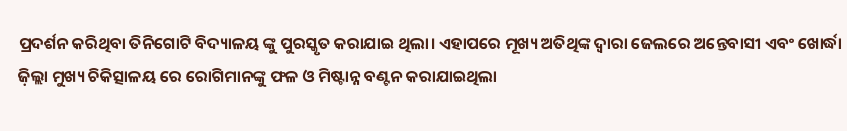ପ୍ରଦର୍ଶନ କରିଥିବା ତିନିଗୋଟି ବିଦ୍ୟାଳୟ ଙ୍କୁ ପୁରସ୍କୃତ କରାଯାଇ ଥିଲା। ଏହାପରେ ମୂଖ୍ୟ ଅତିଥିଙ୍କ ଦ୍ଵାରା ଜେଲରେ ଅନ୍ତେବାସୀ ଏବଂ ଖୋର୍ଦ୍ଧା ଜ଼ିଲ୍ଲା ମୁଖ୍ୟ ଚିକିତ୍ସାଳୟ ରେ ରୋଗିମାନଙ୍କୁ ଫଳ ଓ ମିଷ୍ଟାନ୍ନ ବଣ୍ଟନ କରାଯାଇଥିଲା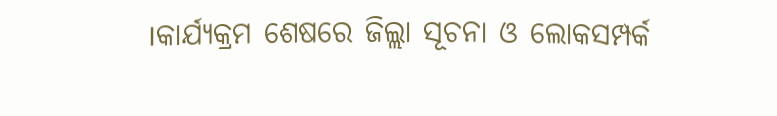।କାର୍ଯ୍ୟକ୍ରମ ଶେଷରେ ଜିଲ୍ଲା ସୂଚନା ଓ ଲୋକସମ୍ପର୍କ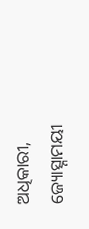ଅଧିକାରୀ, ଜ୍ୟୋତ୍ସ୍ନାମୟୀ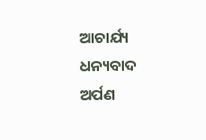ଆଚାର୍ଯ୍ୟ ଧନ୍ୟବାଦ ଅର୍ପଣ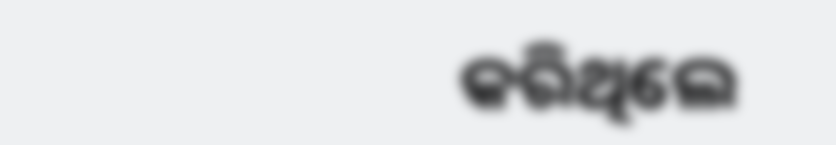କରିଥିଲେ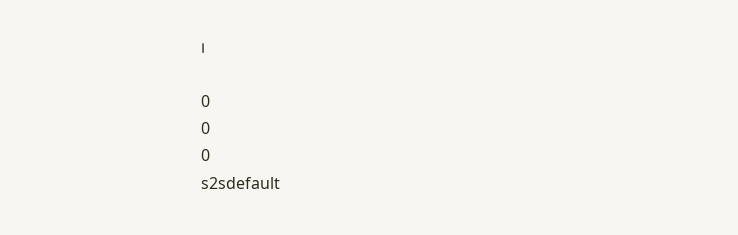।

0
0
0
s2sdefault